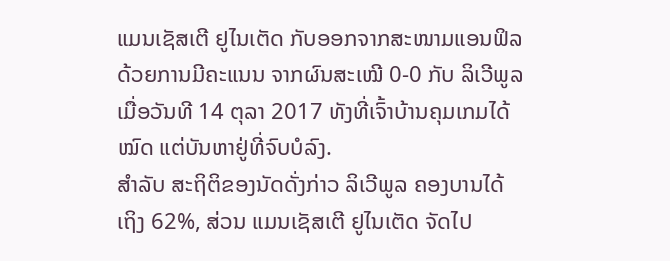ແມນເຊັສເຕີ ຢູໄນເຕັດ ກັບອອກຈາກສະໜາມແອນຟິລ ດ້ວຍການມີຄະແນນ ຈາກຜົນສະເໝີ 0-0 ກັບ ລິເວີພູລ ເມື່ອວັນທີ 14 ຕຸລາ 2017 ທັງທີ່ເຈົ້າບ້ານຄຸມເກມໄດ້ໝົດ ແຕ່ບັນຫາຢູ່ທີ່ຈົບບໍລົງ.
ສໍາລັບ ສະຖິຕິຂອງນັດດັ່ງກ່າວ ລິເວີພູລ ຄອງບານໄດ້ເຖິງ 62%, ສ່ວນ ແມນເຊັສເຕີ ຢູໄນເຕັດ ຈັດໄປ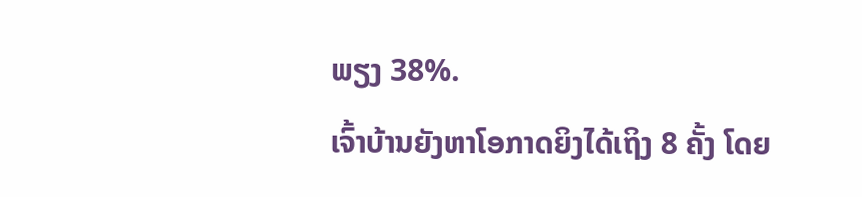ພຽງ 38%.
ເຈົ້າບ້ານຍັງຫາໂອກາດຍິງໄດ້ເຖິງ 8 ຄັ້ງ ໂດຍ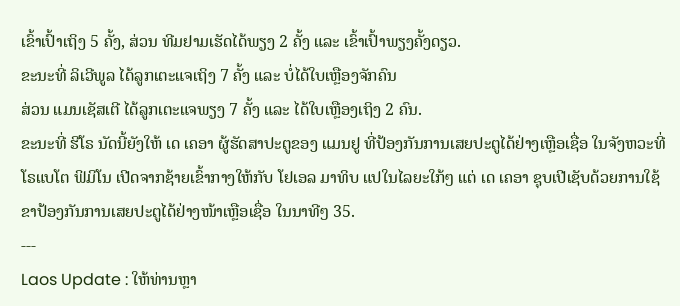ເຂົ້າເປົ້າເຖິງ 5 ຄັ້ງ, ສ່ວນ ທີມຢາມເຮັດໄດ້ພຽງ 2 ຄັ້ງ ແລະ ເຂົ້າເປົ້າພຽງຄັ້ງດຽວ.
ຂະນະທີ່ ລິເວີພູລ ໄດ້ລູກເຕະແຈເຖິງ 7 ຄັ້ງ ແລະ ບໍ່ໄດ້ໃບເຫຼືອງຈັກຄົນ
ສ່ວນ ແມນເຊັສເຕີ ໄດ້ລູກເຕະແຈພຽງ 7 ຄັ້ງ ແລະ ໄດ້ໃບເຫຼືອງເຖິງ 2 ຄົນ.
ຂະນະທີ່ ຮີໂຣ ນັດນີ້ຍັງໃຫ້ ເດ ເຄອາ ຜູ້ຮັດສາປະຕູຂອງ ແມນຢູ ທີ່ປ້ອງກັນການເສຍປະຕູໄດ້ຢ່າງເຫຼືອເຊື່ອ ໃນຈັງຫວະທີ່ ໂຣແບໂຕ ຟິມິໂນ ເປີດຈາກຊ້າຍເຂົ້າກາງໃຫ້ກັບ ໂຢເອລ ມາທິບ ແປໃນໄລຍະໃກ້ໆ ແຕ່ ເດ ເຄອາ ຊຸບເປີເຊັບດ້ວຍການໃຊ້ຂາປ້ອງກັນການເສຍປະຕູໄດ້ຢ່າງໜ້າເຫຼືອເຊື່ອ ໃນນາທີໆ 35.
---
Laos Update : ໃຫ້ທ່ານຫຼາ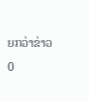ຍກວ່າຂ່າວ
0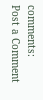comments:
Post a Comment